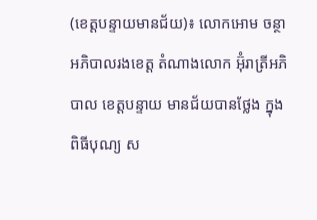(ខេត្តបន្ទាយមានជ័យ)៖ លោកអោម ចន្ថា អភិបាលរងខេត្ត តំណាងលោក អ៊ុំរាត្រីអភិបាល ខេត្តបន្ទាយ មានជ័យបានថ្លែង ក្នុងពិធីបុណ្យ ស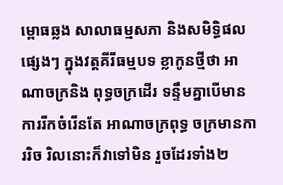ម្ពោធឆ្លង សាលាធម្មសភា និងសមិទ្ធិផលផ្សេងៗ ក្នុងវត្តគីរីធម្មបទ ខ្លាកូនថ្មីថា អាណាចក្រនិង ពុទ្ធចក្រដើរ ទន្ទឹមគ្នាបើមាន ការរីកចំរើនតែ អាណាចក្រពុទ្ធ ចក្រមានការរិច រិលនោះក៏វាទៅមិន រួចដែរទាំង២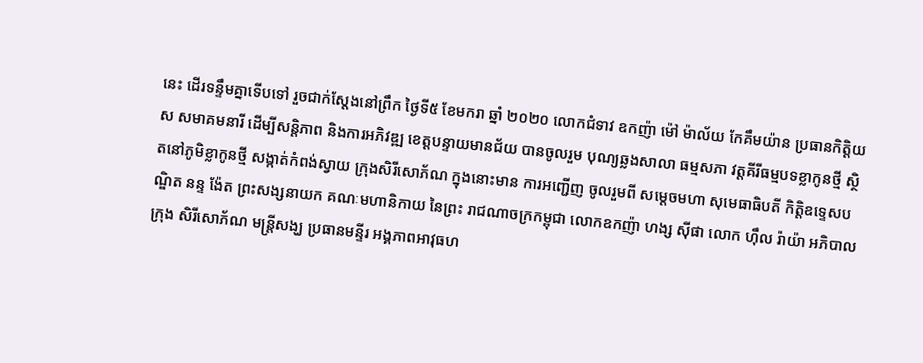នេះ ដើរទន្ទឹមគ្នាទើបទៅ រួចជាក់ស្តែងនៅព្រឹក ថ្ងៃទី៥ ខែមករា ឆ្នាំ ២០២០ លោកជំទាវ ឧកញ៉ា ម៉ៅ ម៉ាល័យ កែគឹមយ៉ាន ប្រធានកិត្តិយស សមាគមនារី ដើម្បីសន្តិភាព និងការអភិវឌ្ឍ ខេត្តបន្ទាយមានជ័យ បានចូលរួម បុណ្យឆ្លងសាលា ធម្មសភា វត្តគីរីធម្មបទខ្លាកូនថ្មី ស្ថិតនៅភូមិខ្លាកូនថ្មី សង្កាត់កំពង់ស្វាយ ក្រុងសិរីសោភ័ណ ក្នុងនោះមាន ការអញ្ជេីញ ចូលរួមពី សម្តេចមហា សុមេធាធិបតី កិត្តិឧទ្ទេសបណ្ឌិត នន្ទ ង៉ែត ព្រះសង្សនាយក គណៈមហានិកាយ នៃព្រះ រាជណាចក្រកម្ពុជា លោកឧកញ៉ា ហង្ស ស៊ីផា លោក ហ៊ឹល រ៉ាយ៉ា អភិបាលក្រុង សិរីសោភ័ណ មន្ត្រីសង្ឃ ប្រធានមន្ទីរ អង្គភាពអាវុធហ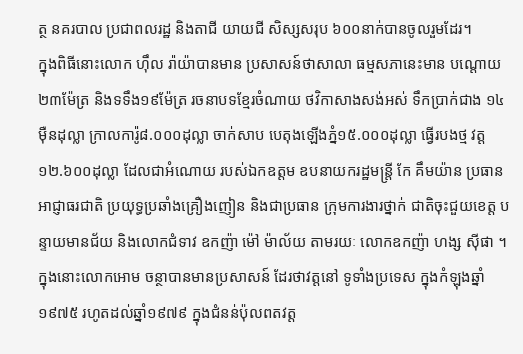ត្ថ នគរបាល ប្រជាពលរដ្ឋ និងតាជី យាយជី សិស្សសរុប ៦០០នាក់បានចូលរួមដែរ។
ក្នុងពិធីនោះលោក ហ៊ឹល រ៉ាយ៉ាបានមាន ប្រសាសន៍ថាសាលា ធម្មសភានេះមាន បណ្តោយ២៣ម៉ែត្រ និងទទឹង១៩ម៉ែត្រ រចនាបទខ្មែរចំណាយ ថវិកាសាងសង់អស់ ទឹកប្រាក់ជាង ១៤ម៉ឺនដុល្លា ក្រាលការ៉ូ៨.០០០ដុល្លា ចាក់សាប បេតុងឡើងភ្នំ១៥.០០០ដុល្លា ធ្វើរបងថ្ម វត្ត១២.៦០០ដុល្លា ដែលជាអំណោយ របស់ឯកឧត្តម ឧបនាយករដ្ឋមន្ត្រី កែ គឹមយ៉ាន ប្រធានអាជ្ញាធរជាតិ ប្រយុទ្ធប្រឆាំងគ្រឿងញៀន និងជាប្រធាន ក្រុមការងារថ្នាក់ ជាតិចុះជួយខេត្ត បន្ទាយមានជ័យ និងលោកជំទាវ ឧកញ៉ា ម៉ៅ ម៉ាល័យ តាមរយៈ លោកឧកញ៉ា ហង្ស ស៊ីផា ។
ក្នុងនោះលោកអោម ចន្ថាបានមានប្រសាសន៍ ដែរថាវត្តនៅ ទូទាំងប្រទេស ក្នុងកំឡុងឆ្នាំ១៩៧៥ រហូតដល់ឆ្នាំ១៩៧៩ ក្នុងជំនន់ប៉ុលពតវត្ត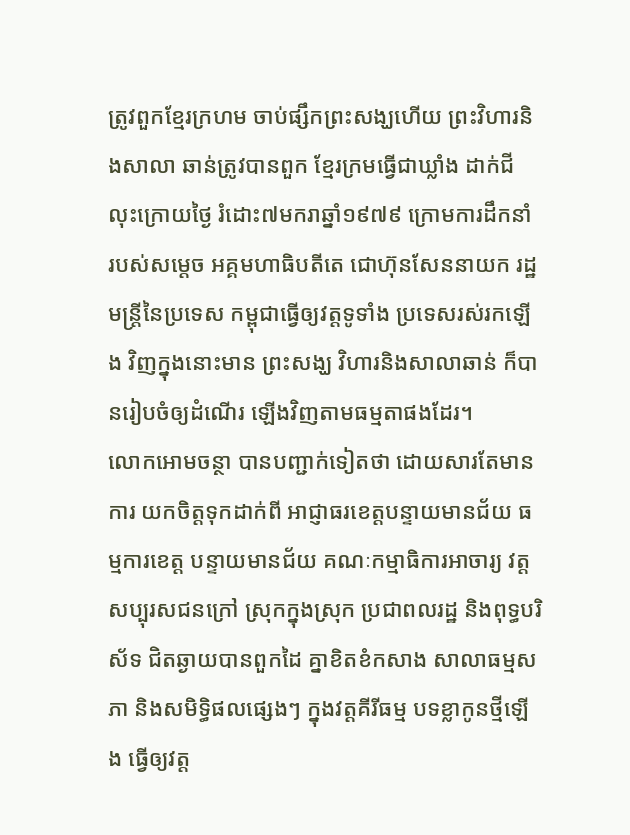ត្រូវពួកខ្មែរក្រហម ចាប់ផ្សឹកព្រះសង្ឃហើយ ព្រះវិហារនិងសាលា ឆាន់ត្រូវបានពួក ខ្មែរក្រមធ្វើជាឃ្លាំង ដាក់ជីលុះក្រោយថ្ងៃ រំដោះ៧មករាឆ្នាំ១៩៧៩ ក្រោមការដឹកនាំ របស់សម្តេច អគ្គមហាធិបតីតេ ជោហ៊ុនសែននាយក រដ្ឋមន្ត្រីនៃប្រទេស កម្ពុជាធ្វើឲ្យវត្តទូទាំង ប្រទេសរស់រកឡើង វិញក្នុងនោះមាន ព្រះសង្ឃ វិហារនិងសាលាឆាន់ ក៏បានរៀបចំឲ្យដំណើរ ឡើងវិញតាមធម្មតាផងដែរ។
លោកអោមចន្ថា បានបញ្ជាក់ទៀតថា ដោយសារតែមានការ យកចិត្តទុកដាក់ពី អាជ្ញាធរខេត្តបន្ទាយមានជ័យ ធម្មការខេត្ត បន្ទាយមានជ័យ គណៈកម្មាធិការអាចារ្យ វត្តសប្បុរសជនក្រៅ ស្រុកក្នុងស្រុក ប្រជាពលរដ្ឋ និងពុទ្ធបរិស័ទ ជិតឆ្ងាយបានពួកដៃ គ្នាខិតខំកសាង សាលាធម្មសភា និងសមិទ្ធិផលផ្សេងៗ ក្នុងវត្តគីរីធម្ម បទខ្លាកូនថ្មីឡើង ធ្វើឲ្យវត្ត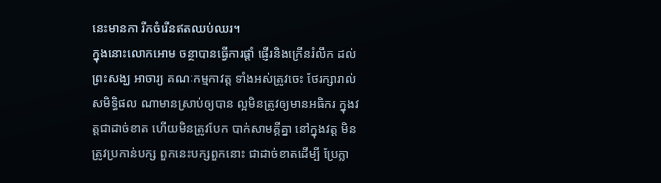នេះមានកា រីកចំរើនឥតឈប់ឈរ។
ក្នុងនោះលោកអោម ចន្ថាបានធ្វើការផ្តាំ ផ្ញើរនិងក្រើនរំលឹក ដល់ព្រះសង្ឃ អាចារ្យ គណៈកម្មកាវត្ត ទាំងអស់ត្រូវចេះ ថែរក្សារាល់សមិទ្ធិផល ណាមានស្រាប់ឲ្យបាន ល្អមិនត្រូវឲ្យមានអធិករ ក្នុងវត្តជាដាច់ខាត ហើយមិនត្រូវបែក បាក់សាមគ្គីគ្នា នៅក្នុងវត្ត មិនត្រូវប្រកាន់បក្ស ពួកនេះបក្សពួកនោះ ជាដាច់ខាតដើម្បី ប្រែក្លា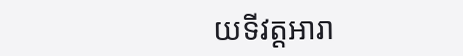យទីវត្តអារា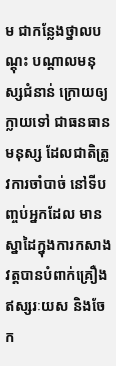ម ជាកន្លែងថ្នាលបណ្តុះ បណ្តាលមនុស្សជំនាន់ ក្រោយឲ្យក្លាយទៅ ជាធនធានមនុស្ស ដែលជាតិត្រូវការចាំបាច់ នៅទីបញ្ចប់អ្នកដែល មានស្នាដៃក្នុងការកសាង វត្តបានបំពាក់គ្រឿង ឥស្សរៈយស និងចែក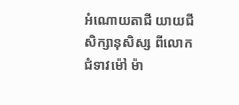អំណោយតាជី យាយជីសិក្សានុសិស្ស ពីលោកជំទាវម៉ៅ ម៉ា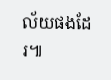ល័យផងដែរ៕